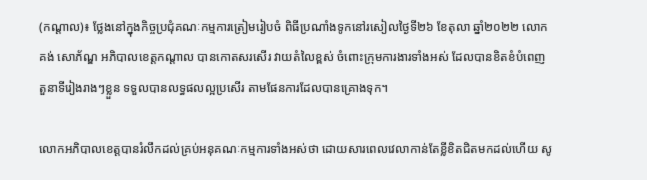(កណ្តាល)៖ ថ្លែងនៅក្នុងកិច្ចប្រជុំគណៈកម្មការត្រៀមរៀបចំ ពិធីប្រណាំងទូកនៅរសៀលថ្ងៃទី២៦ ខែតុលា ឆ្នាំ២០២២ លោក គង់ សោភ័ណ្ឌ អភិបាលខេត្តកណ្តាល បានកោតសរសើរ វាយតំលៃខ្ពស់ ចំពោះក្រុមការងារទាំងអស់ ដែលបានខិតខំបំពេញតួនាទីរៀងរាងៗខ្លួន ទទួលបានលទ្ធផលល្អប្រសើរ តាមផែនការដែលបានគ្រោងទុក។

លោកអភិបាលខេត្តបានរំលឹកដល់គ្រប់អនុគណៈកម្មការទាំងអស់ថា ដោយសារពេលវេលាកាន់តែខ្លីខិតជិតមកដល់ហើយ សូ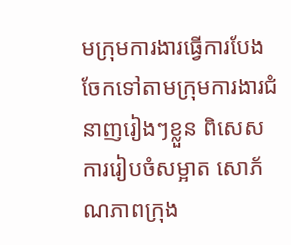មក្រុមការងារធ្វើការបែងចែកទៅតាមក្រុមការងារជំនាញរៀងៗខ្លួន ពិសេសការរៀបចំសម្អាត សោភ័ណភាពក្រុង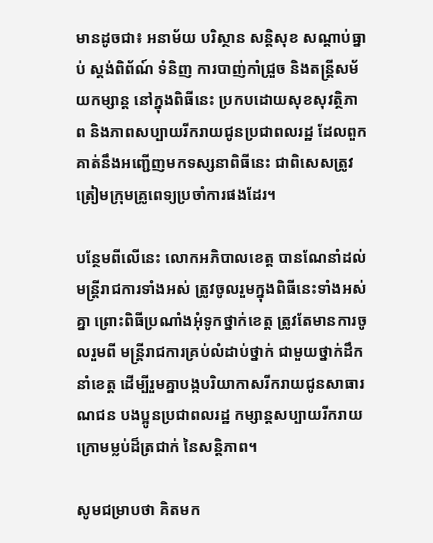មានដូចជា៖ អនាម័យ បរិស្ថាន សន្តិសុខ សណ្តាប់ធ្នាប់ ស្តង់ពិព័ណ៍ ទំនិញ ការបាញ់កាំជ្រួច និងតន្រ្តីសម័យកម្សាន្ត នៅក្នុងពិធីនេះ ប្រកបដោយសុខសុវត្ថិភាព និងភាពសប្បាយរីករាយជូនប្រជាពលរដ្ឋ ដែលពួកគាត់នឹងអញ្ជើញមកទស្សនាពិធីនេះ ជាពិសេសត្រូវត្រៀមក្រុមគ្រូពេទ្យប្រចាំការផងដែរ។

បន្ថែមពីលើនេះ លោកអភិបាលខេត្ត បានណែនាំដល់មន្រ្តីរាជការទាំងអស់ ត្រូវចូលរួមក្នុងពិធីនេះទាំងអស់គ្នា ព្រោះពិធីប្រណាំងអុំទូកថ្នាក់ខេត្ត ត្រូវតែមានការចូលរួមពី មន្ត្រីរាជការគ្រប់លំដាប់ថ្នាក់ ជាមួយថ្នាក់ដឹកនាំខេត្ត ដើម្បីរួមគ្នាបង្កបរិយាកាសរីករាយជូនសាធារណជន បងប្អូនប្រជាពលរដ្ឋ កម្សាន្តសប្បាយរីករាយ ក្រោមម្លប់ដ៏ត្រជាក់ នៃសន្តិភាព។

សូមជម្រាបថា គិតមក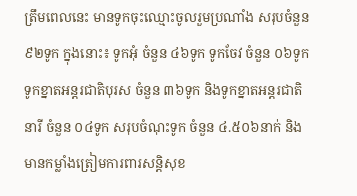ត្រឹមពេលនេះ មានទូកចុះឈ្មោះចូលរួមប្រណាំង សរុបចំនួន ៩២ទូក ក្នុងនោះ៖ ទូកអុំ ចំនួន ៤៦ទូក ទូកចែវ ចំនួន ០៦ទូក ទូកខ្នាតអន្តរជាតិបុរស ចំនួន ៣៦ទូក និងទូកខ្នាតអន្តរជាតិនារី ចំនួន ០៤ទូក សរុបចំណុះទូក ចំនួន ៤.៥០៦នាក់ និងមានកម្លាំងត្រៀមការពារសន្តិសុខ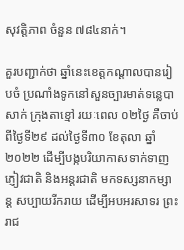សុវត្តិភាព ចំនួន ៧៨៤នាក់។

គួរបញ្ជាក់ថា ឆ្នាំនេះខេត្តកណ្តាលបានរៀបចំ ប្រណាំងទូកនៅសួនច្បារមាត់ទន្លេបាសាក់ ក្រុងតាខ្មៅ រយៈពេល ០២ថ្ងៃ គឺចាប់ពីថ្ងៃទី២៩ ដល់ថ្ងៃទី៣០ ខែតុលា ឆ្នាំ២០២២ ដើម្បីបង្កបរិយាកាសទាក់ទាញ ភ្ញៀវជាតិ និងអន្តរជាតិ មកទស្សនាកម្សាន្ត សប្បាយរីករាយ ដើម្បីអបអរសាទរ ព្រះរាជ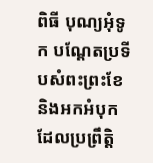ពិធី បុណ្យអុំទូក បណ្ដែតប្រទីបសំពះព្រះខែ និងអកអំបុក ដែលប្រព្រឹត្តិ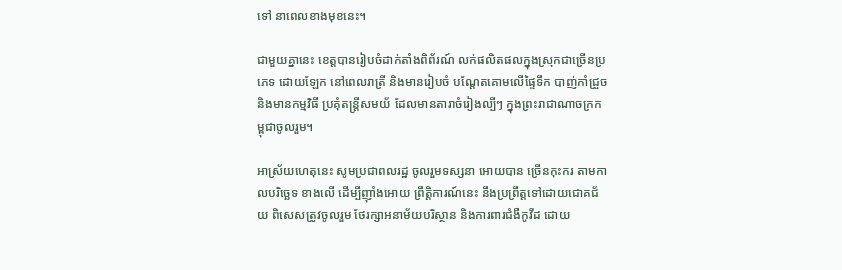ទៅ នាពេលខាងមុខនេះ។

ជាមួយគ្នានេះ ខេត្តបានរៀបចំដាក់តាំងពិព័រណ៍ លក់ផលិតផលក្នុងស្រុកជាច្រើនប្រភេទ ដោយឡែក នៅពេលរាត្រី និងមានរៀបចំ បណ្តែតគោមលើផ្ទៃទឹក បាញ់កាំជ្រួច និងមានកម្មវិធី ប្រគុំតន្ត្រីសមយ័ ដែលមានតារាចំរៀងល្បីៗ ក្នុងព្រះរាជាណាចក្រកម្ពុជាចូលរួម។

អាស្រ័យហេតុនេះ សូមប្រជាពលរដ្ឋ ចូលរួមទស្សនា អោយបាន ច្រើនកុះករ តាមកាលបរិច្ឆេទ ខាងលើ ដើម្បីញ៉ាំងអោយ ព្រឹត្តិការណ៍នេះ នឹងប្រព្រឹត្ដទៅដោយជោគជ័យ ពិសេសត្រូវចូលរួម ថែរក្សាអនាម័យបរិស្ថាន និងការពារជំងឺកូវីដ ដោយ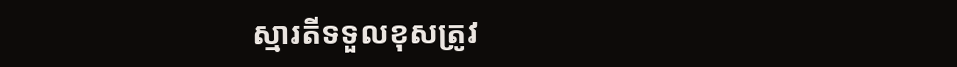ស្មារតីទទួលខុសត្រូវ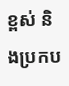ខ្ពស់ និងប្រកប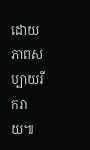ដោយ ភាពសប្បាយរីករាយ៕